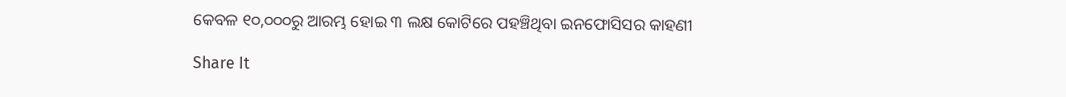କେବଳ ୧୦,୦୦୦ରୁ ଆରମ୍ଭ ହୋଇ ୩ ଲକ୍ଷ କୋଟିରେ ପହଞ୍ଚିଥିବା ଇନଫୋସିସର କାହଣୀ

Share It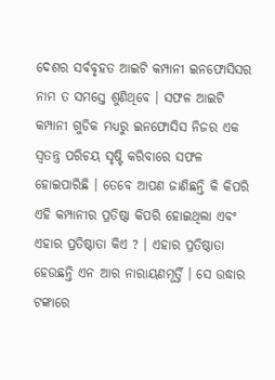ଦେଶର ସର୍ବବୃହତ ଆଇଟି କମ୍ପାନୀ ଇନଫୋସିସର ନାମ ତ ସମସ୍ତେ ଶୁଣିଥିବେ । ସଫଳ ଆଇଟି କମ୍ପାନୀ ଗୁଡିକ ମଧ୍ୟରୁ ଇନଫୋସିସ ନିଜର ଏକ ସ୍ୱତନ୍ତ୍ର ପରିଚୟ ସୃଷ୍ଟି କରିବାରେ ସଫଳ ହୋଇପାରିଛି । ତେବେ ଆପଣ ଜାଣିଛନ୍ତି କି କିପରି ଏହି କମ୍ପାନୀର ପ୍ରତିଷ୍ଠା କିପରି ହୋଇଥିଲା ଏବଂ ଏହାର ପ୍ରତିଷ୍ଠାତା କିଏ ? । ଏହାର ପ୍ରତିଷ୍ଠାତା ହେଉଛନ୍ତି ଏନ ଆର ନାରାୟଣମୂର୍ତ୍ତି । ସେ ଉଦ୍ଧାର ଟଙ୍କାରେ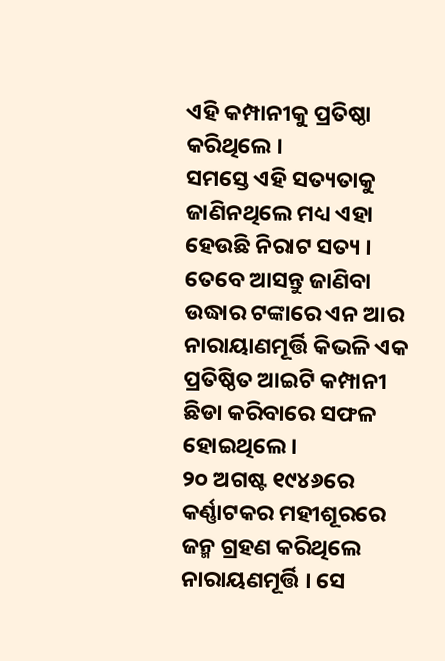ଏହି କମ୍ପାନୀକୁ ପ୍ରତିଷ୍ଠା କରିଥିଲେ ।
ସମସ୍ତେ ଏହି ସତ୍ୟତାକୁ ଜାଣିନଥିଲେ ମଧ୍ୟ ଏହା ହେଉଛି ନିରାଟ ସତ୍ୟ । ତେବେ ଆସନ୍ତୁ ଜାଣିବା ଉଦ୍ଧାର ଟଙ୍କାରେ ଏନ ଆର ନାରାୟାଣମୂର୍ତ୍ତି କିଭଳି ଏକ ପ୍ରତିଷ୍ଠିତ ଆଇଟି କମ୍ପାନୀ ଛିଡା କରିବାରେ ସଫଳ ହୋଇଥିଲେ ।
୨୦ ଅଗଷ୍ଟ ୧୯୪୬ରେ କର୍ଣ୍ଣାଟକର ମହୀଶୂରରେ ଜନ୍ମ ଗ୍ରହଣ କରିଥିଲେ ନାରାୟଣମୂର୍ତ୍ତି । ସେ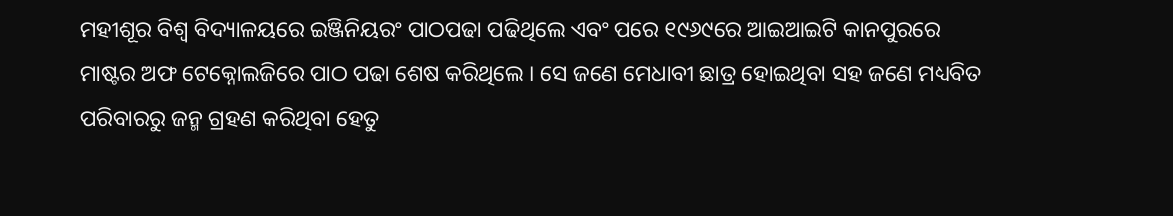ମହୀଶୂର ବିଶ୍ୱ ବିଦ୍ୟାଳୟରେ ଇଞ୍ଜିନିୟରଂ ପାଠପଢା ପଢିଥିଲେ ଏବଂ ପରେ ୧୯୬୯ରେ ଆଇଆଇଟି କାନପୁରରେ ମାଷ୍ଟର ଅଫ ଟେକ୍ନୋଲଜିରେ ପାଠ ପଢା ଶେଷ କରିଥିଲେ । ସେ ଜଣେ ମେଧାବୀ ଛାତ୍ର ହୋଇଥିବା ସହ ଜଣେ ମଧ୍ୟବିତ ପରିବାରରୁ ଜନ୍ମ ଗ୍ରହଣ କରିଥିବା ହେତୁ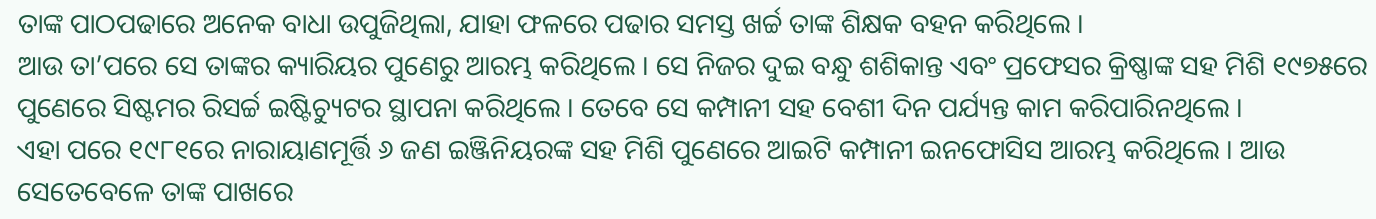ତାଙ୍କ ପାଠପଢାରେ ଅନେକ ବାଧା ଉପୁଜିଥିଲା, ଯାହା ଫଳରେ ପଢାର ସମସ୍ତ ଖର୍ଚ୍ଚ ତାଙ୍କ ଶିକ୍ଷକ ବହନ କରିଥିଲେ ।
ଆଉ ତା’ପରେ ସେ ତାଙ୍କର କ୍ୟାରିୟର ପୁଣେରୁ ଆରମ୍ଭ କରିଥିଲେ । ସେ ନିଜର ଦୁଇ ବନ୍ଧୁ ଶଶିକାନ୍ତ ଏବଂ ପ୍ରଫେସର କ୍ରିଷ୍ଣାଙ୍କ ସହ ମିଶି ୧୯୭୫ରେ ପୁଣେରେ ସିଷ୍ଟମର ରିସର୍ଚ୍ଚ ଇଷ୍ଟିଚ୍ୟୁଟର ସ୍ଥାପନା କରିଥିଲେ । ତେବେ ସେ କମ୍ପାନୀ ସହ ବେଶୀ ଦିନ ପର୍ଯ୍ୟନ୍ତ କାମ କରିପାରିନଥିଲେ ।
ଏହା ପରେ ୧୯୮୧ରେ ନାରାୟାଣମୂର୍ତ୍ତି ୬ ଜଣ ଇଞ୍ଜିନିୟରଙ୍କ ସହ ମିଶି ପୁଣେରେ ଆଇଟି କମ୍ପାନୀ ଇନଫୋସିସ ଆରମ୍ଭ କରିଥିଲେ । ଆଉ ସେତେବେଳେ ତାଙ୍କ ପାଖରେ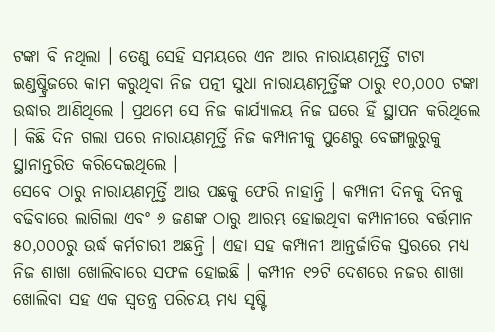ଟଙ୍କା ବି ନଥିଲା । ତେଣୁ ସେହି ସମୟରେ ଏନ ଆର ନାରାୟଣମୂର୍ତ୍ତି ଟାଟା ଇଣ୍ଡଷ୍ଟ୍ରିଜରେ କାମ କରୁଥିବା ନିଜ ପତ୍ନୀ ସୁଧା ନାରାୟଣମୂର୍ତ୍ତିଙ୍କ ଠାରୁ ୧୦,୦୦୦ ଟଙ୍କା ଉଦ୍ଧାର ଆଣିଥିଲେ । ପ୍ରଥମେ ସେ ନିଜ କାର୍ଯ୍ୟାଳୟ ନିଜ ଘରେ ହିଁ ସ୍ଥାପନ କରିଥିଲେ । କିଛି ଦିନ ଗଲା ପରେ ନାରାୟଣମୂର୍ତ୍ତି ନିଜ କମ୍ପାନୀକୁ ପୁଣେରୁ ବେଙ୍ଗାଲୁରୁକୁ ସ୍ଥାନାନ୍ତରିତ କରିଦେଇଥିଲେ ।
ସେବେ ଠାରୁ ନାରାୟଣମୂର୍ତ୍ତି ଆଉ ପଛକୁ ଫେରି ନାହାନ୍ତି । କମ୍ପାନୀ ଦିନକୁ ଦିନକୁ ବଢିବାରେ ଲାଗିଲା ଏବଂ ୬ ଜଣଙ୍କ ଠାରୁ ଆରମ୍ଭ ହୋଇଥିବା କମ୍ପାନୀରେ ବର୍ତ୍ତମାନ ୫୦,୦୦୦ରୁ ଉର୍ଦ୍ଧ କର୍ମଚାରୀ ଅଛନ୍ତି । ଏହା ସହ କମ୍ପାନୀ ଆନ୍ତର୍ଜାତିକ ସ୍ତରରେ ମଧ୍ୟ ନିଜ ଶାଖା ଖୋଲିବାରେ ସଫଳ ହୋଇଛି । କମ୍ପୀନ ୧୨ଟି ଦେଶରେ ନଜର ଶାଖା ଖୋଲିବା ସହ ଏକ ସ୍ୱତନ୍ତ୍ର ପରିଚୟ ମଧ୍ୟ ସୃଷ୍ଟି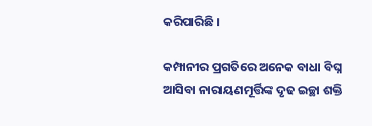କରିପାରିଛି ।

କମ୍ପାନୀର ପ୍ରଗତିରେ ଅନେକ ବାଧା ବିଘ୍ନ ଆସିବା ନାରାୟଣମୂର୍ତ୍ତିଙ୍କ ଦୃଢ ଇଚ୍ଛା ଶକ୍ତି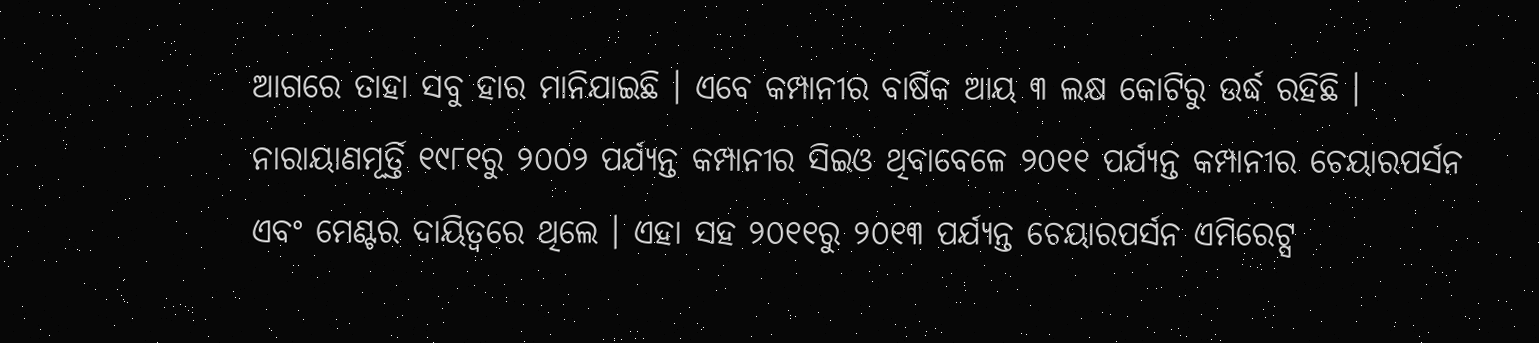ଆଗରେ ତାହା ସବୁ ହାର ମାନିଯାଇଛି । ଏବେ କମ୍ପାନୀର ବାର୍ଷିକ ଆୟ ୩ ଲକ୍ଷ କୋଟିରୁ ଉର୍ଦ୍ଧ ରହିଛି । ନାରାୟାଣମୂର୍ତ୍ତି ୧୯୮୧ରୁ ୨୦୦୨ ପର୍ଯ୍ୟନ୍ତ କମ୍ପାନୀର ସିଇଓ ଥିବାବେଳେ ୨୦୧୧ ପର୍ଯ୍ୟନ୍ତ କମ୍ପାନୀର ଚେୟାରପର୍ସନ ଏବଂ ମେଣ୍ଟର ଦାୟିତ୍ୱରେ ଥିଲେ । ଏହା ସହ ୨୦୧୧ରୁ ୨୦୧୩ ପର୍ଯ୍ୟନ୍ତ ଚେୟାରପର୍ସନ ଏମିରେଟ୍ସ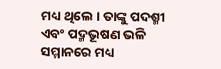ମଧ୍ୟ ଥିଲେ । ତାଙ୍କୁ ପଦଶ୍ମୀ ଏବଂ ପଦ୍ମଭୂଷଣ ଭଳି ସମ୍ମାନରେ ମଧ୍ୟ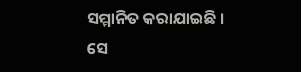ସମ୍ମାନିତ କରାଯାଇଛି । ସେ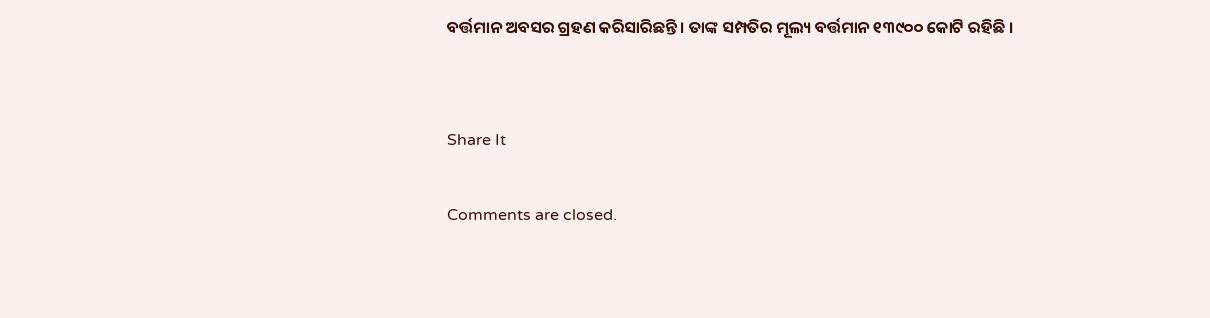ବର୍ତ୍ତମାନ ଅବସର ଗ୍ରହଣ କରିସାରିଛନ୍ତି । ତାଙ୍କ ସମ୍ପତିର ମୂଲ୍ୟ ବର୍ତ୍ତମାନ ୧୩୯୦୦ କୋଟି ରହିଛି ।


Share It

Comments are closed.